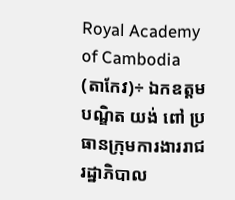Royal Academy of Cambodia
(តាកែវ)÷ ឯកឧត្តមបណ្ឌិត យង់ ពៅ ប្រធានក្រុមការងាររាជរដ្ឋាភិបាល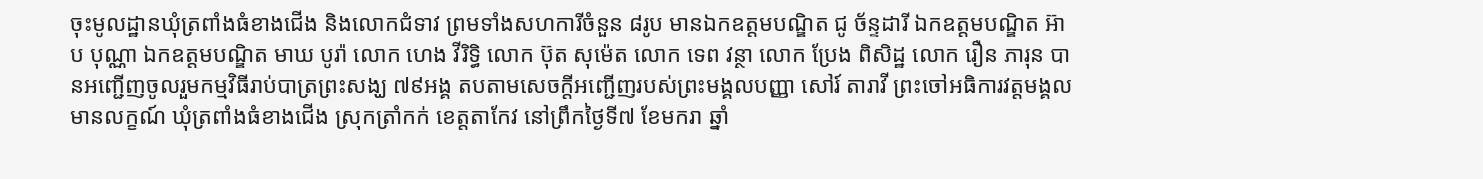ចុះមូលដ្ឋានឃុំត្រពាំងធំខាងជើង និងលោកជំទាវ ព្រមទាំងសហការីចំនួន ៨រូប មានឯកឧត្តមបណ្ឌិត ជូ ច័ន្ទដារី ឯកឧត្តមបណ្ឌិត អ៊ាប បុណ្ណា ឯកឧត្តមបណ្ឌិត មាឃ បូរ៉ា លោក ហេង វីរិទ្ធិ លោក ប៊ុត សុម៉េត លោក ទេព វន្ថា លោក ប្រែង ពិសិដ្ឋ លោក រឿន ភារុន បានអញ្ជើញចូលរួមកម្មវិធីរាប់បាត្រព្រះសង្ឃ ៧៩អង្គ តបតាមសេចក្ដីអញ្ជើញរបស់ព្រះមង្គលបញ្ញា សៅរ៍ តារាវី ព្រះចៅអធិការវត្តមង្គលមានលក្ខណ៍ ឃុំត្រពាំងធំខាងជើង ស្រុកត្រាំកក់ ខេត្តតាកែវ នៅព្រឹកថ្ងៃទី៧ ខែមករា ឆ្នាំ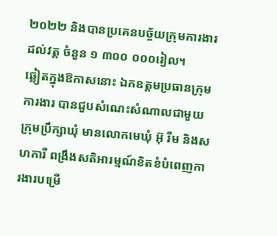២០២២ និងបានប្រគេនបច្ច័យក្រុមការងារដល់វត្ត ចំនួន ១ ៣០០ ០០០រៀល។
ឆ្លៀតក្នុងឱកាសនោះ ឯកឧត្តមប្រធានក្រុមការងារ បានជួបសំណេះសំណាលជាមួយក្រុមប្រឹក្សាឃុំ មានលោកមេឃុំ អ៊ុ រីម និងសហការី ពង្រឹងសតិអារម្មណ៍ខិតខំបំពេញការងារបម្រើ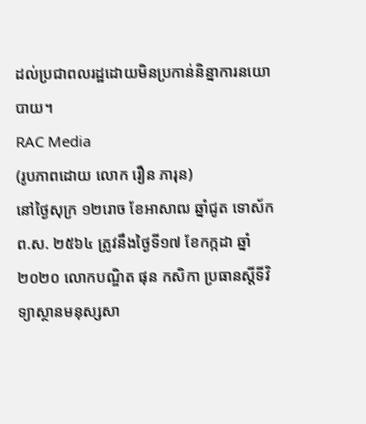ដល់ប្រជាពលរដ្ឋដោយមិនប្រកាន់និន្នាការនយោបាយ។
RAC Media
(រូបភាពដោយ លោក រឿន ភារុន)
នៅថ្ងៃសុក្រ ១២រោច ខែអាសាឍ ឆ្នាំជូត ទោស័ក ព.ស. ២៥៦៤ ត្រូវនឹងថ្ងៃទី១៧ ខែកក្កដា ឆ្នាំ២០២០ លោកបណ្ឌិត ផុន កសិកា ប្រធានស្ដីទីវិទ្យាស្ថានមនុស្សសា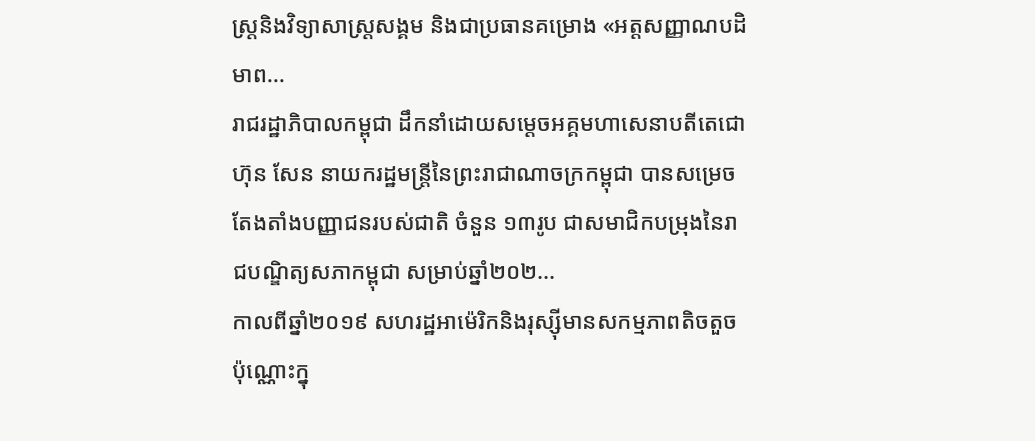ស្ត្រនិងវិទ្យាសាស្ត្រសង្គម និងជាប្រធានគម្រោង «អត្តសញ្ញាណបដិមាព...
រាជរដ្ឋាភិបាលកម្ពុជា ដឹកនាំដោយសម្ដេចអគ្គមហាសេនាបតីតេជោ ហ៊ុន សែន នាយករដ្ឋមន្ត្រីនៃព្រះរាជាណាចក្រកម្ពុជា បានសម្រេចតែងតាំងបញ្ញាជនរបស់ជាតិ ចំនួន ១៣រូប ជាសមាជិកបម្រុងនៃរាជបណ្ឌិត្យសភាកម្ពុជា សម្រាប់ឆ្នាំ២០២...
កាលពីឆ្នាំ២០១៩ សហរដ្ឋអាម៉េរិកនិងរុស្ស៊ីមានសកម្មភាពតិចតួចប៉ុណ្ណោះក្នុ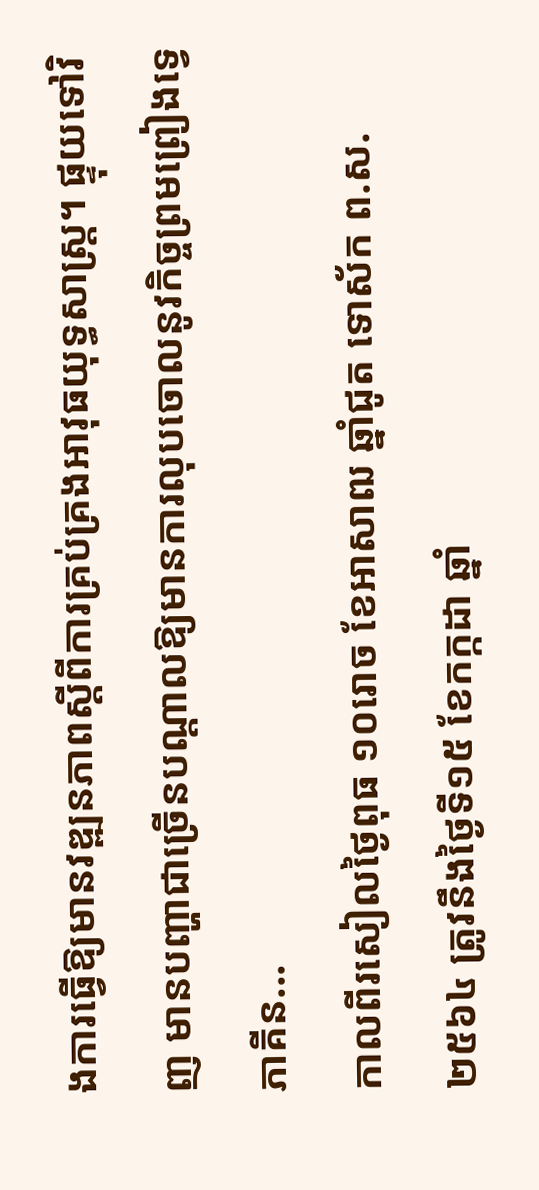ងការធ្វើឱ្យមានវឌ្ឍនភាពស្តីពីការគ្រប់គ្រងអាវុធយុទ្ធសាស្រ្ត។ ផ្ទុយទៅវិញ មានបញ្ហាជាច្រើនបណ្តាលឱ្យមានការលុបចោលនូវកិច្ចព្រមព្រៀងទ្វេភាគីន...
កាលពីរសៀលថ្ងៃពុធ ១០រោច ខែអាសាឍ ឆ្នាំជូត ទោស័ក ព.ស.២៥៦៤ ត្រូវនឹងថ្ងៃទី១៥ ខែកក្កដា ឆ្នាំ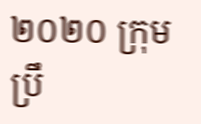២០២០ ក្រុមប្រឹ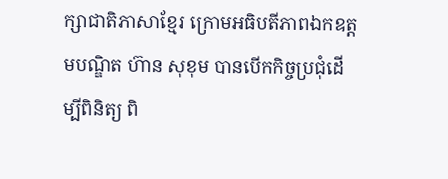ក្សាជាតិភាសាខ្មែរ ក្រោមអធិបតីភាពឯកឧត្តមបណ្ឌិត ហ៊ាន សុខុម បានបើកកិច្ចប្រជុំដើម្បីពិនិត្យ ពិ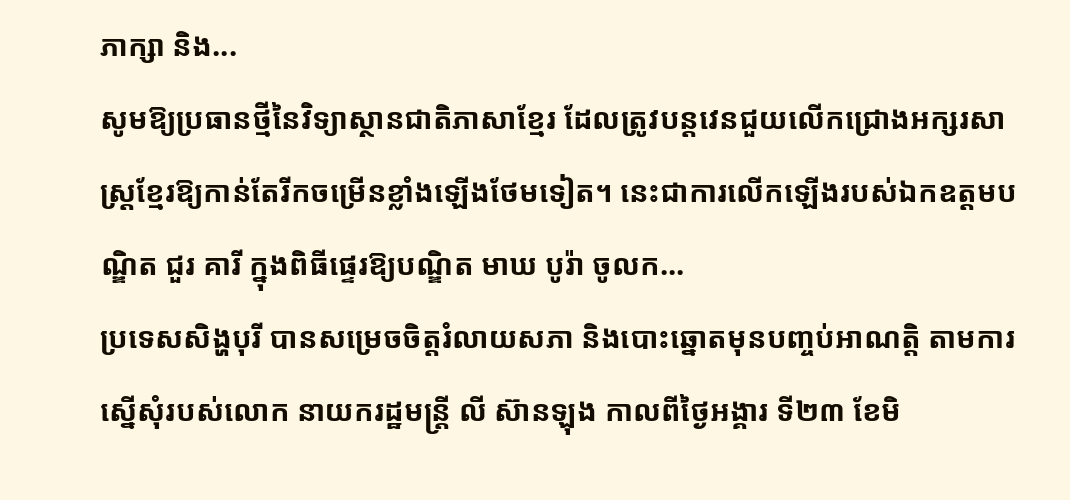ភាក្សា និង...
សូមឱ្យប្រធានថ្មីនៃវិទ្យាស្ថានជាតិភាសាខ្មែរ ដែលត្រូវបន្តវេនជួយលើកជ្រោងអក្សរសាស្ត្រខ្មែរឱ្យកាន់តែរីកចម្រើនខ្លាំងឡើងថែមទៀត។ នេះជាការលើកឡើងរបស់ឯកឧត្ដមបណ្ឌិត ជួរ គារី ក្នុងពិធីផ្ទេរឱ្យបណ្ឌិត មាឃ បូរ៉ា ចូលក...
ប្រទេសសិង្ហបុរី បានសម្រេចចិត្តរំលាយសភា និងបោះឆ្នោតមុនបញ្ចប់អាណត្តិ តាមការ ស្នើសុំរបស់លោក នាយករដ្ឋមន្ត្រី លី ស៊ានឡុង កាលពីថ្ងៃអង្គារ ទី២៣ ខែមិ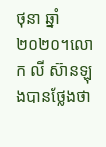ថុនា ឆ្នាំ២០២០។លោក លី ស៊ានឡុងបានថ្លែងថា